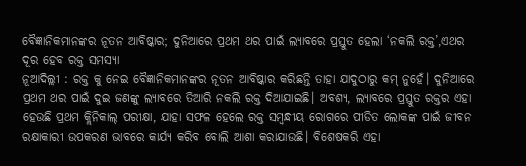ବୈଜ୍ଞାନିକମାନଙ୍କର ନୂତନ ଆବିଷ୍କାର; ଦୁନିଆରେ ପ୍ରଥମ ଥର ପାଇଁ ଲ୍ୟାବରେ ପ୍ରସ୍ତୁତ ହେଲା ‘ନକଲି ରକ୍ତ’,ଏଥର ଦୂର ହେବ ରକ୍ତ ସମସ୍ୟା
ନୂଆଦିଲ୍ଲୀ : ରକ୍ତ କୁ ନେଇ ବୈଜ୍ଞାନିକମାନଙ୍କର ନୂତନ ଆବିଷ୍କାର କରିଛନ୍ତି ତାହା ଯାଦୁଠାରୁ କମ୍ ନୁହେଁ। ଦୁନିଆରେ ପ୍ରଥମ ଥର ପାଇଁ ଦୁଇ ଜଣଙ୍କୁ ଲ୍ୟାବରେ ତିଆରି ନକଲି ରକ୍ତ ଦିଆଯାଇଛି। ଅବଶ୍ୟ, ଲ୍ୟାବରେ ପ୍ରସ୍ତୁତ ରକ୍ତର ଏହା ହେଉଛି ପ୍ରଥମ କ୍ଲିନିକାଲ୍ ପରୀକ୍ଷା, ଯାହା ସଫଳ ହେଲେ ରକ୍ତ ସମ୍ବନ୍ଧୀୟ ରୋଗରେ ପୀଡିତ ଲୋକଙ୍କ ପାଇଁ ଜୀବନ ରକ୍ଷାକାରୀ ଉପକରଣ ଭାବରେ କାର୍ଯ୍ୟ କରିବ ବୋଲି ଆଶା କରାଯାଉଛି। ବିଶେଷକରି ଏହା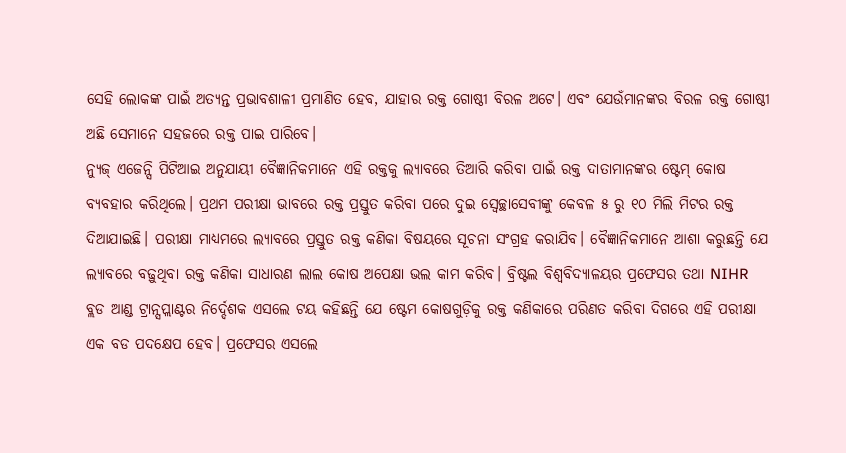ସେହି ଲୋକଙ୍କ ପାଇଁ ଅତ୍ୟନ୍ତ ପ୍ରଭାବଶାଳୀ ପ୍ରମାଣିତ ହେବ, ଯାହାର ରକ୍ତ ଗୋଷ୍ଠୀ ବିରଳ ଅଟେ। ଏବଂ ଯେଉଁମାନଙ୍କର ବିରଳ ରକ୍ତ ଗୋଷ୍ଠୀ ଅଛି ସେମାନେ ସହଜରେ ରକ୍ତ ପାଇ ପାରିବେ।
ନ୍ୟୁଜ୍ ଏଜେନ୍ସି ପିଟିଆଇ ଅନୁଯାୟୀ ବୈଜ୍ଞାନିକମାନେ ଏହି ରକ୍ତକୁ ଲ୍ୟାବରେ ତିଆରି କରିବା ପାଇଁ ରକ୍ତ ଦାତାମାନଙ୍କର ଷ୍ଟେମ୍ କୋଷ ବ୍ୟବହାର କରିଥିଲେ। ପ୍ରଥମ ପରୀକ୍ଷା ଭାବରେ ରକ୍ତ ପ୍ରସ୍ତୁତ କରିବା ପରେ ଦୁଇ ସ୍ବେଚ୍ଛାସେବୀଙ୍କୁ କେବଳ ୫ ରୁ ୧୦ ମିଲି ମିଟର ରକ୍ତ ଦିଆଯାଇଛି। ପରୀକ୍ଷା ମାଧ୍ୟମରେ ଲ୍ୟାବରେ ପ୍ରସ୍ତୁତ ରକ୍ତ କଣିକା ବିଷୟରେ ସୂଚନା ସଂଗ୍ରହ କରାଯିବ। ବୈଜ୍ଞାନିକମାନେ ଆଶା କରୁଛନ୍ତି ଯେ ଲ୍ୟାବରେ ବଢ଼ୁଥିବା ରକ୍ତ କଣିକା ସାଧାରଣ ଲାଲ କୋଷ ଅପେକ୍ଷା ଭଲ କାମ କରିବ। ବ୍ରିଷ୍ଟଲ ବିଶ୍ୱବିଦ୍ୟାଳୟର ପ୍ରଫେସର ତଥା NIHR ବ୍ଲଡ ଆଣ୍ଡ ଟ୍ରାନ୍ସପ୍ଲାଣ୍ଟର ନିର୍ଦ୍ଦେଶକ ଏସଲେ ଟୟ କହିଛନ୍ତି ଯେ ଷ୍ଟେମ କୋଷଗୁଡ଼ିକୁ ରକ୍ତ କଣିକାରେ ପରିଣତ କରିବା ଦିଗରେ ଏହି ପରୀକ୍ଷା ଏକ ବଡ ପଦକ୍ଷେପ ହେବ। ପ୍ରଫେସର ଏସଲେ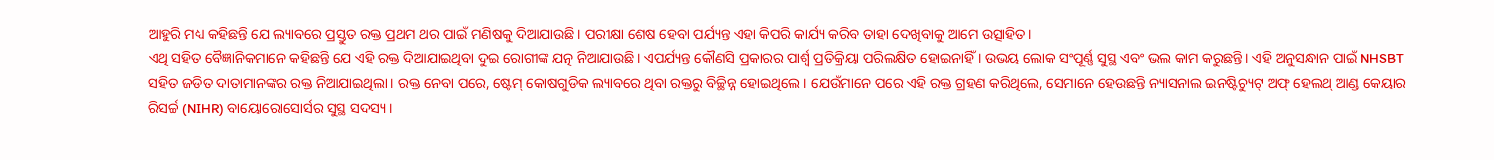ଆହୁରି ମଧ୍ୟ କହିଛନ୍ତି ଯେ ଲ୍ୟାବରେ ପ୍ରସ୍ତୁତ ରକ୍ତ ପ୍ରଥମ ଥର ପାଇଁ ମଣିଷକୁ ଦିଆଯାଉଛି। ପରୀକ୍ଷା ଶେଷ ହେବା ପର୍ଯ୍ୟନ୍ତ ଏହା କିପରି କାର୍ଯ୍ୟ କରିବ ତାହା ଦେଖିବାକୁ ଆମେ ଉତ୍ସାହିତ।
ଏଥି ସହିତ ବୈଜ୍ଞାନିକମାନେ କହିଛନ୍ତି ଯେ ଏହି ରକ୍ତ ଦିଆଯାଇଥିବା ଦୁଇ ରୋଗୀଙ୍କ ଯତ୍ନ ନିଆଯାଉଛି। ଏପର୍ଯ୍ୟନ୍ତ କୌଣସି ପ୍ରକାରର ପାର୍ଶ୍ୱ ପ୍ରତିକ୍ରିୟା ପରିଲକ୍ଷିତ ହୋଇନାହିଁ । ଉଭୟ ଲୋକ ସଂପୂର୍ଣ୍ଣ ସୁସ୍ଥ ଏବଂ ଭଲ କାମ କରୁଛନ୍ତି। ଏହି ଅନୁସନ୍ଧାନ ପାଇଁ NHSBT ସହିତ ଜଡିତ ଦାତାମାନଙ୍କର ରକ୍ତ ନିଆଯାଇଥିଲା। ରକ୍ତ ନେବା ପରେ, ଷ୍ଟେମ୍ କୋଷଗୁଡିକ ଲ୍ୟାବରେ ଥିବା ରକ୍ତରୁ ବିଚ୍ଛିନ୍ନ ହୋଇଥିଲେ । ଯେଉଁମାନେ ପରେ ଏହି ରକ୍ତ ଗ୍ରହଣ କରିଥିଲେ, ସେମାନେ ହେଉଛନ୍ତି ନ୍ୟାସନାଲ ଇନଷ୍ଟିଚ୍ୟୁଟ୍ ଅଫ୍ ହେଲଥ୍ ଆଣ୍ଡ କେୟାର ରିସର୍ଚ୍ଚ (NIHR) ବାୟୋରୋସୋର୍ସର ସୁସ୍ଥ ସଦସ୍ୟ ।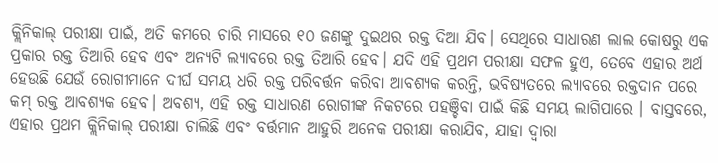କ୍ଲିନିକାଲ୍ ପରୀକ୍ଷା ପାଇଁ, ଅତି କମରେ ଚାରି ମାସରେ ୧୦ ଜଣଙ୍କୁ ଦୁଇଥର ରକ୍ତ ଦିଆ ଯିବ। ସେଥିରେ ସାଧାରଣ ଲାଲ କୋଷରୁ ଏକ ପ୍ରକାର ରକ୍ତ ତିଆରି ହେବ ଏବଂ ଅନ୍ୟଟି ଲ୍ୟାବରେ ରକ୍ତ ତିଆରି ହେବ। ଯଦି ଏହି ପ୍ରଥମ ପରୀକ୍ଷା ସଫଳ ହୁଏ, ତେବେ ଏହାର ଅର୍ଥ ହେଉଛି ଯେଉଁ ରୋଗୀମାନେ ଦୀର୍ଘ ସମୟ ଧରି ରକ୍ତ ପରିବର୍ତ୍ତନ କରିବା ଆବଶ୍ୟକ କରନ୍ତି, ଭବିଷ୍ୟତରେ ଲ୍ୟାବରେ ରକ୍ତଦାନ ପରେ କମ୍ ରକ୍ତ ଆବଶ୍ୟକ ହେବ। ଅବଶ୍ୟ, ଏହି ରକ୍ତ ସାଧାରଣ ରୋଗୀଙ୍କ ନିକଟରେ ପହଞ୍ଚିବା ପାଇଁ କିଛି ସମୟ ଲାଗିପାରେ । ବାସ୍ତବରେ, ଏହାର ପ୍ରଥମ କ୍ଲିନିକାଲ୍ ପରୀକ୍ଷା ଚାଲିଛି ଏବଂ ବର୍ତ୍ତମାନ ଆହୁରି ଅନେକ ପରୀକ୍ଷା କରାଯିବ, ଯାହା ଦ୍ୱାରା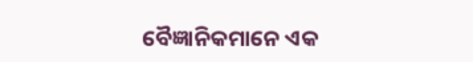ବୈଜ୍ଞାନିକମାନେ ଏକ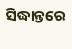ସିଦ୍ଧାନ୍ତରେ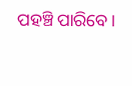ପହଞ୍ଚି ପାରିବେ।